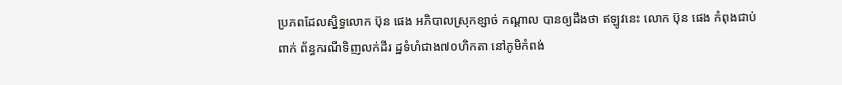ប្រភពដែលស្និទ្ធលោក ប៊ុន ផេង អភិបាលស្រុកខ្សាច់ កណ្ដាល បានឲ្យដឹងថា ឥឡូវនេះ លោក ប៊ុន ផេង កំពុងជាប់ពាក់ ព័ន្ធករណីទិញលក់ដីរ ដ្ឋទំហំជាង៧០ហិកតា នៅភូមិកំពង់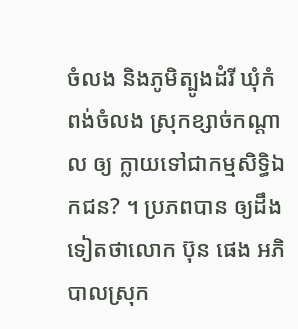ចំលង និងភូមិត្បូងដំរី ឃុំកំ ពង់ចំលង ស្រុកខ្សាច់កណ្ដាល ឲ្យ ក្លាយទៅជាកម្មសិទ្ធិឯកជន? ។ ប្រភពបាន ឲ្យដឹងទៀតថាលោក ប៊ុន ផេង អភិបាលស្រុក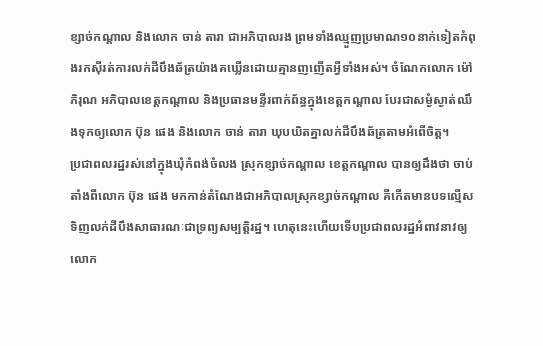ខ្សាច់កណ្ដាល និងលោក ចាន់ តារា ជាអភិបាលរង ព្រមទាំងឈ្មួញប្រមាណ១០នាក់ទៀតកំពុងរកស៊ីរត់ការលក់ដីបឹងឆ័ត្រយ៉ាងគឃ្លើនដោយគ្មានញញើតអ្វីទាំងអស់។ ចំណែកលោក ម៉ៅ ភិរុណ អភិបាលខេត្តកណ្ដាល និងប្រធានមន្ទីរពាក់ព័ន្ធក្នុងខេត្តកណ្ដាល បែរជាសម្ងំស្ងាត់ឈឹងទុកឲ្យលោក ប៊ុន ផេង និងលោក ចាន់ តារា ឃុបឃិតគ្នាលក់ដីបឹងឆ័ត្រតាមអំពើចិត្ត។
ប្រជាពលរដ្ឋរស់នៅក្នុងឃុំកំពង់ចំលង ស្រុកខ្សាច់កណ្ដាល ខេត្តកណ្ដាល បានឲ្យដឹងថា ចាប់តាំងពីលោក ប៊ុន ផេង មកកាន់តំណែងជាអភិបាលស្រុកខ្សាច់កណ្ដាល គឺកើតមានបទល្មើសទិញលក់ដីបឹងសាធារណៈជាទ្រព្យសម្បត្តិរដ្ឋ។ ហេតុនេះហើយទើបប្រជាពលរដ្ឋអំពាវនាវឲ្យលោក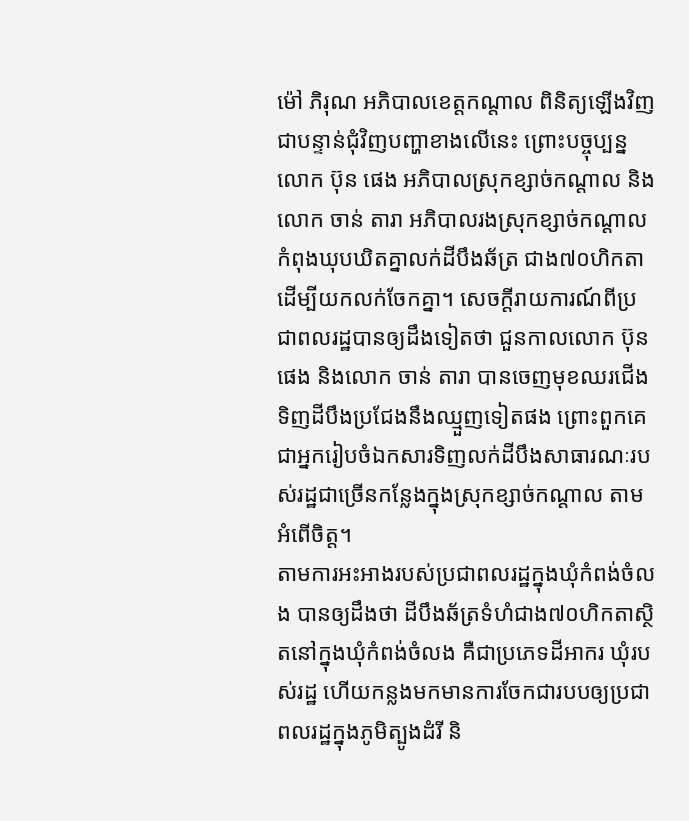ម៉ៅ ភិរុណ អភិបាលខេត្តកណ្ដាល ពិនិត្យឡើងវិញជាបន្ទាន់ជុំវិញបញ្ហាខាងលើនេះ ព្រោះបច្ចុប្បន្នលោក ប៊ុន ផេង អភិបាលស្រុកខ្សាច់កណ្ដាល និងលោក ចាន់ តារា អភិបាលរងស្រុកខ្សាច់កណ្ដាល កំពុងឃុបឃិតគ្នាលក់ដីបឹងឆ័ត្រ ជាង៧០ហិកតាដើម្បីយកលក់ចែកគ្នា។ សេចក្ដីរាយការណ៍ពីប្រជាពលរដ្ឋបានឲ្យដឹងទៀតថា ជួនកាលលោក ប៊ុន ផេង និងលោក ចាន់ តារា បានចេញមុខឈរជើងទិញដីបឹងប្រជែងនឹងឈ្មួញទៀតផង ព្រោះពួកគេជាអ្នករៀបចំឯកសារទិញលក់ដីបឹងសាធារណៈរបស់រដ្ឋជាច្រើនកន្លែងក្នុងស្រុកខ្សាច់កណ្ដាល តាមអំពើចិត្ត។
តាមការអះអាងរបស់ប្រជាពលរដ្ឋក្នុងឃុំកំពង់ចំលង បានឲ្យដឹងថា ដីបឹងឆ័ត្រទំហំជាង៧០ហិកតាស្ថិតនៅក្នុងឃុំកំពង់ចំលង គឺជាប្រភេទដីអាករ ឃុំរបស់រដ្ឋ ហើយកន្លងមកមានការចែកជារបបឲ្យប្រជាពលរដ្ឋក្នុងភូមិត្បូងដំរី និ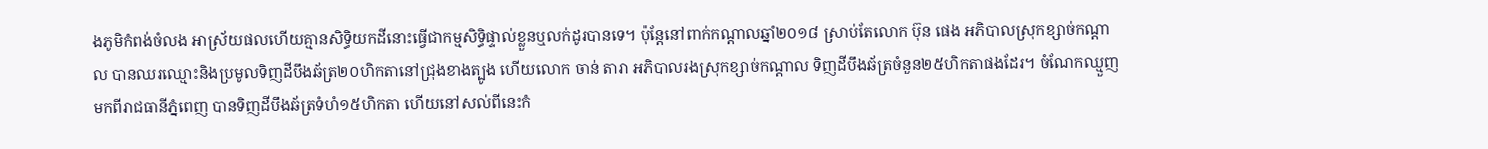ងភូមិកំពង់ចំលង អាស្រ័យផលហើយគ្មានសិទ្ធិយកដីនោះធ្វើជាកម្មសិទ្ធិផ្ទាល់ខ្លួនឬលក់ដូរបានទេ។ ប៉ុន្តែនៅពាក់កណ្ដាលឆ្នាំ២០១៨ ស្រាប់តែលោក ប៊ុន ផេង អភិបាលស្រុកខ្សាច់កណ្ដាល បានឈរឈ្មោះនិងប្រមូលទិញដីបឹងឆ័ត្រ២០ហិកតានៅជ្រុងខាងត្បូង ហើយលោក ចាន់ តារា អភិបាលរងស្រុកខ្សាច់កណ្ដាល ទិញដីបឹងឆ័ត្រចំនួន២៥ហិកតាផងដែរ។ ចំណែកឈ្មួញមកពីរាជធានីភ្នំពេញ បានទិញដីបឹងឆ័ត្រទំហំ១៥ហិកតា ហើយនៅសល់ពីនេះកំ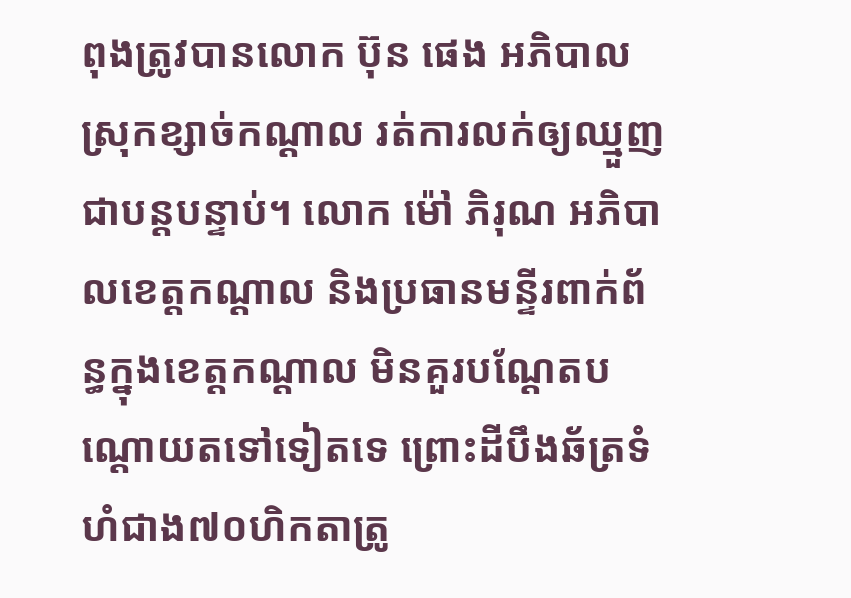ពុងត្រូវបានលោក ប៊ុន ផេង អភិបាលស្រុកខ្សាច់កណ្ដាល រត់ការលក់ឲ្យឈ្មួញជាបន្តបន្ទាប់។ លោក ម៉ៅ ភិរុណ អភិបាលខេត្តកណ្ដាល និងប្រធានមន្ទីរពាក់ព័ន្ធក្នុងខេត្តកណ្ដាល មិនគួរបណ្ដែតបណ្ដោយតទៅទៀតទេ ព្រោះដីបឹងឆ័ត្រទំហំជាង៧០ហិកតាត្រូ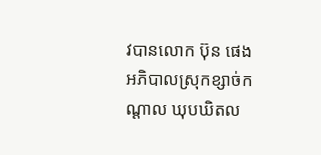វបានលោក ប៊ុន ផេង អភិបាលស្រុកខ្សាច់កណ្ដាល ឃុបឃិតល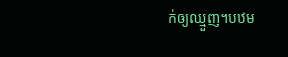ក់ឲ្យឈ្មួញ។បឋម